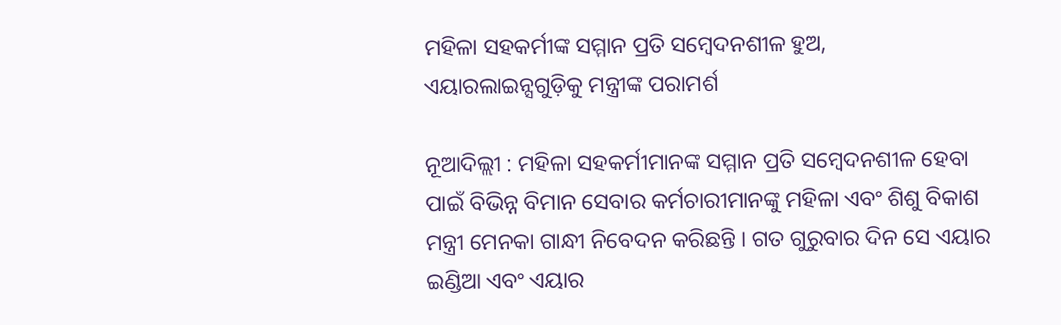ମହିଳା ସହକର୍ମୀଙ୍କ ସମ୍ମାନ ପ୍ରତି ସମ୍ବେଦନଶୀଳ ହୁଅ, ଏୟାରଲାଇନ୍ସଗୁଡ଼ିକୁ ମନ୍ତ୍ରୀଙ୍କ ପରାମର୍ଶ

ନୂଆଦିଲ୍ଲୀ : ମହିଳା ସହକର୍ମୀମାନଙ୍କ ସମ୍ମାନ ପ୍ରତି ସମ୍ବେଦନଶୀଳ ହେବା ପାଇଁ ବିଭିନ୍ନ ବିମାନ ସେବାର କର୍ମଚାରୀମାନଙ୍କୁ ମହିଳା ଏବଂ ଶିଶୁ ବିକାଶ ମନ୍ତ୍ରୀ ମେନକା ଗାନ୍ଧୀ ନିବେଦନ କରିଛନ୍ତି । ଗତ ଗୁରୁବାର ଦିନ ସେ ଏୟାର ଇଣ୍ଡିଆ ଏବଂ ଏୟାର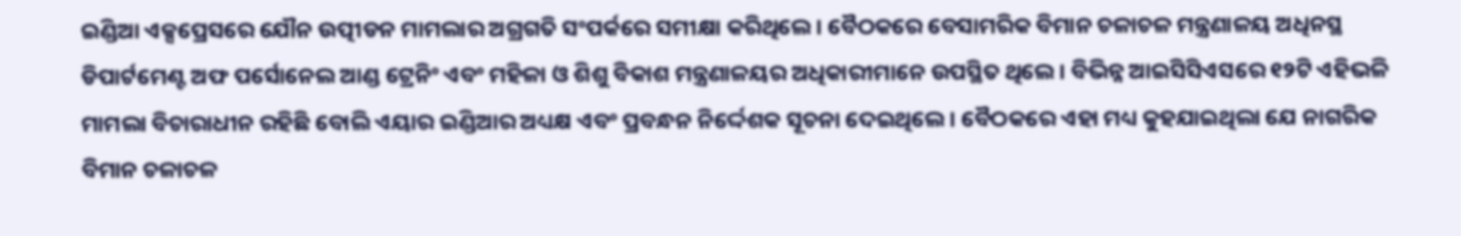ଇଣ୍ଡିଆ ଏକ୍ସପ୍ରେସରେ ଯୌନ ଉତ୍ପୀଡନ ମାମଲାର ଅଗ୍ରଗତି ସଂପର୍କରେ ସମୀକ୍ଷା କରିଥିଲେ । ବୈଠକରେ ବେସାମରିକ ବିମାନ ଚଳାଚଳ ମନ୍ତ୍ରଣାଳୟ ଅଧିନସ୍ଥ ଡିପାର୍ଟମେଣ୍ଟ ଅଫ ପର୍ସୋନେଲ ଆଣ୍ଡ ଟ୍ରେନିଂ ଏବଂ ମହିଳା ଓ ଶିଶୁ ବିକାଶ ମନ୍ତ୍ରଣାଳୟର ଅଧିକାରୀମାନେ ଉପସ୍ଥିତ ଥିଲେ । ବିଭିନ୍ନ ଆଇସିସିଏସରେ ୧୨ଟି ଏହିଭଳି ମାମଲା ବିଚାରାଧୀନ ରହିଛି ବୋଲି ଏୟାର ଇଣ୍ଡିଆର ଅଧ୍ୟକ୍ଷ ଏବଂ ପ୍ରବନ୍ଧନ ନିର୍ଦ୍ଦେଶକ ସୂଚନା ଦେଇଥିଲେ । ବୈଠକରେ ଏହା ମଧ୍ୟ କୁହଯାଇଥିଲା ଯେ ନାଗରିକ ବିମାନ ଚଳାଚଳ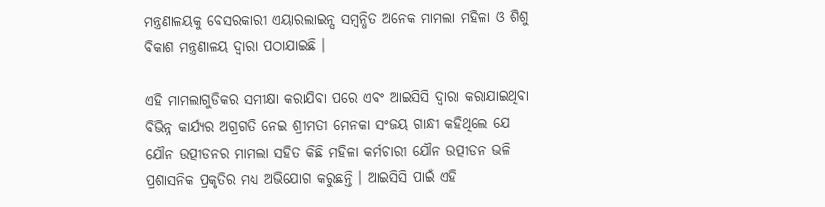ମନ୍ତ୍ରଣାଳୟକୁ ବେସରକାରୀ ଏୟାରଲାଇନ୍ସ ସମ୍ବନ୍ଧିତ ଅନେକ ମାମଲା ମହିଳା ଓ ଶିଶୁ ବିକାଶ ମନ୍ତ୍ରଣାଳୟ ଦ୍ୱାରା ପଠାଯାଇଛି ।

ଏହି ମାମଲାଗୁଡିକର ସମୀକ୍ଷା କରାଯିବା ପରେ ଏବଂ ଆଇସିସି ଦ୍ୱାରା କରାଯାଇଥିବା ବିଭିନ୍ନ କାର୍ଯ୍ୟର ଅଗ୍ରଗତି ନେଇ ଶ୍ରୀମତୀ ମେନକା ସଂଜୟ ଗାନ୍ଧୀ କହିଥିଲେ ଯେ ଯୌନ ଉତ୍ପୀଡନର ମାମଲା ସହିତ କିଛି ମହିଳା କର୍ମଚାରୀ ଯୌନ ଉତ୍ପୀଡନ ଭଳି ପ୍ରଶାସନିକ ପ୍ରକୃତିର ମଧ୍ୟ ଅଭିଯୋଗ କରୁଛନ୍ତି । ଆଇସିସି ପାଇଁ ଏହି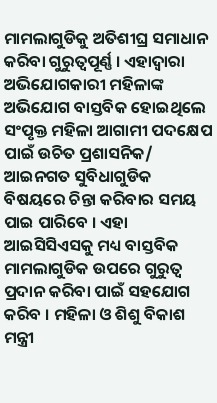ମାମଲାଗୁଡିକୁ ଅତିଶୀଘ୍ର ସମାଧାନ କରିବା ଗୁରୁତ୍ୱପୂର୍ଣ୍ଣ । ଏହାଦ୍ୱାରା ଅଭିଯୋଗକାରୀ ମହିଳାଙ୍କ ଅଭିଯୋଗ ବାସ୍ତବିକ ହୋଇଥିଲେ ସଂପୃକ୍ତ ମହିଳା ଆଗାମୀ ପଦକ୍ଷେପ ପାଇଁ ଉଚିତ ପ୍ରଶାସନିକ/ ଆଇନଗତ ସୁବିଧାଗୁଡିକ ବିଷୟରେ ଚିନ୍ତା କରିବାର ସମୟ ପାଇ ପାରିବେ । ଏହା ଆଇସିସିଏସକୁ ମଧ୍ୟ ବାସ୍ତବିକ ମାମଲାଗୁଡିକ ଉପରେ ଗୁରୁତ୍ୱ ପ୍ରଦାନ କରିବା ପାଇଁ ସହଯୋଗ କରିବ । ମହିଳା ଓ ଶିଶୁ ବିକାଶ ମନ୍ତ୍ରୀ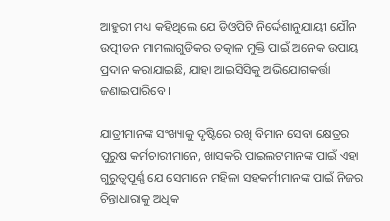ଆହୁରୀ ମଧ୍ୟ କହିଥିଲେ ଯେ ଡିଓପିଟି ନିର୍ଦ୍ଦେଶାନୁଯାୟୀ ଯୌନ ଉତ୍ପୀଡନ ମାମଲାଗୁଡିକର ତତ୍କାଳ ମୁକ୍ତି ପାଇଁ ଅନେକ ଉପାୟ ପ୍ରଦାନ କରାଯାଇଛି, ଯାହା ଆଇସିସିକୁ ଅଭିଯୋଗକର୍ତ୍ତା ଜଣାଇପାରିବେ ।

ଯାତ୍ରୀମାନଙ୍କ ସଂଖ୍ୟାକୁ ଦୃଷ୍ଟିରେ ରଖି ବିମାନ ସେବା କ୍ଷେତ୍ରର ପୁରୁଷ କର୍ମଚାରୀମାନେ, ଖାସକରି ପାଇଲଟମାନଙ୍କ ପାଇଁ ଏହା ଗୁରୁତ୍ୱପୂର୍ଣ୍ଣ ଯେ ସେମାନେ ମହିଳା ସହକର୍ମୀମାନଙ୍କ ପାଇଁ ନିଜର ଚିନ୍ତାଧାରାକୁ ଅଧିକ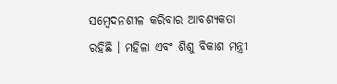ସମ୍ବେଦନଶୀଳ କରିବାର ଆବଶ୍ୟକତା ରହିଛି । ମହିଳା ଏବଂ ଶିଶୁ ବିକାଶ ମନ୍ତ୍ରୀ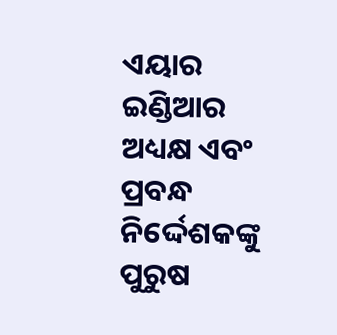ଏୟାର ଇଣ୍ଡିଆର ଅଧ୍ୟକ୍ଷ ଏବଂ ପ୍ରବନ୍ଧ ନିର୍ଦ୍ଦେଶକଙ୍କୁ ପୁରୁଷ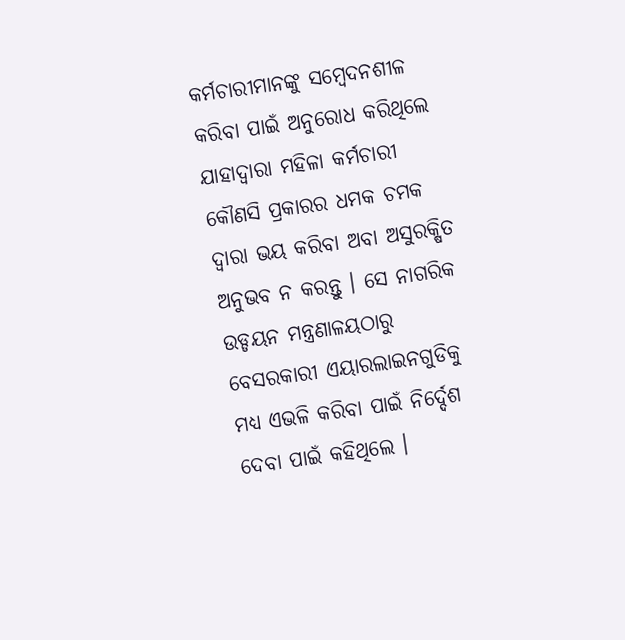କର୍ମଚାରୀମାନଙ୍କୁ ସମ୍ବେଦନଶୀଳ କରିବା ପାଇଁ ଅନୁରୋଧ କରିଥିଲେ ଯାହାଦ୍ୱାରା ମହିଳା କର୍ମଚାରୀ କୌଣସି ପ୍ରକାରର ଧମକ ଚମକ ଦ୍ୱାରା ଭୟ କରିବା ଅବା ଅସୁରକ୍ଷିତ ଅନୁଭବ ନ କରନ୍ତୁ । ସେ ନାଗରିକ ଉଡ୍ଡୟନ ମନ୍ତ୍ରଣାଳୟଠାରୁ ବେସରକାରୀ ଏୟାରଲାଇନଗୁଡିକୁ ମଧ୍ୟ ଏଭଳି କରିବା ପାଇଁ ନିର୍ଦ୍ଦେଶ ଦେବା ପାଇଁ କହିଥିଲେ ।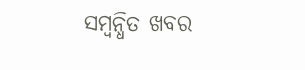ସମ୍ବନ୍ଧିତ ଖବର